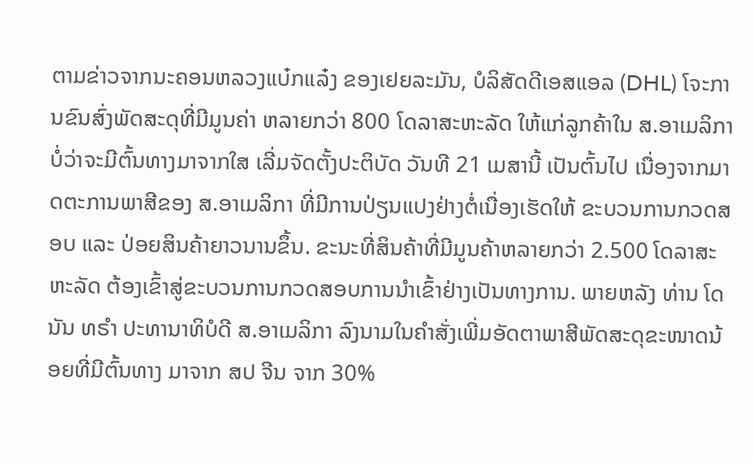ຕາມຂ່າວຈາກນະຄອນຫລວງແບ໋ກແລ໋ງ ຂອງເຢຍລະມັນ, ບໍລິສັດດີເອສແອລ (DHL) ໂຈະການຂົນສົ່ງພັດສະດຸທີ່ມີມູນຄ່າ ຫລາຍກວ່າ 800 ໂດລາສະຫະລັດ ໃຫ້ແກ່ລູກຄ້າໃນ ສ.ອາເມລິກາ ບໍ່ວ່າຈະມີຕົ້ນທາງມາຈາກໃສ ເລີ່ມຈັດຕັ້ງປະຕິບັດ ວັນທີ 21 ເມສານີ້ ເປັນຕົ້ນໄປ ເນື່ອງຈາກມາດຕະການພາສີຂອງ ສ.ອາເມລິກາ ທີ່ມີການປ່ຽນແປງຢ່າງຕໍ່ເນື່ອງເຮັດໃຫ້ ຂະບວນການກວດສອບ ແລະ ປ່ອຍສິນຄ້າຍາວນານຂຶ້ນ. ຂະນະທີ່ສິນຄ້າທີ່ມີມູນຄ້າຫລາຍກວ່າ 2.500 ໂດລາສະຫະລັດ ຕ້ອງເຂົ້າສູ່ຂະບວນການກວດສອບການນຳເຂົ້າຢ່າງເປັນທາງການ. ພາຍຫລັງ ທ່ານ ໂດນັນ ທຣຳ ປະທານາທິບໍດີ ສ.ອາເມລິກາ ລົງນາມໃນຄຳສັ່ງເພີ່ມອັດຕາພາສີພັດສະດຸຂະໜາດນ້ອຍທີ່ມີຕົ້ນທາງ ມາຈາກ ສປ ຈີນ ຈາກ 30%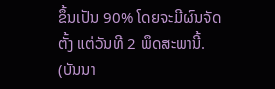ຂຶ້ນເປັນ 90% ໂດຍຈະມີຜົນຈັດຕັ້ງ ແຕ່ວັນທີ 2 ພຶດສະພານີ້.
(ບັນນາ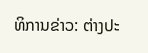ທິການຂ່າວ: ຕ່າງປະ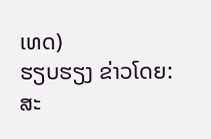ເທດ)
ຮຽບຮຽງ ຂ່າວໂດຍ: ສະ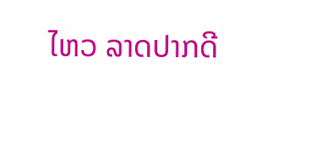ໄຫວ ລາດປາກດີ